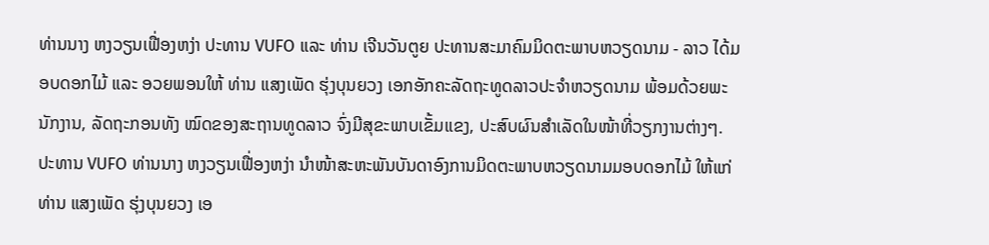ທ່ານນາງ ຫງວຽນເຟື່ອງຫງ່າ ປະທານ VUFO ແລະ ທ່ານ ເຈີນວັນຕູຍ ປະທານສະມາຄົມມິດຕະພາບຫວຽດນາມ - ລາວ ໄດ້ມອບດອກໄມ້ ແລະ ອວຍພອນໃຫ້ ທ່ານ ແສງເພັດ ຮຸ່ງບຸນຍວງ ເອກອັກຄະລັດຖະທູດລາວປະຈຳຫວຽດນາມ ພ້ອມດ້ວຍພະນັກງານ, ລັດຖະກອນທັງ ໝົດຂອງສະຖານທູດລາວ ຈົ່ງມີສຸຂະພາບເຂັ້ມແຂງ, ປະສົບຜົນສໍາເລັດໃນໜ້າທີ່ວຽກງານຕ່າງໆ.
ປະທານ VUFO ທ່ານນາງ ຫງວຽນເຟື່ອງຫງ່າ ນຳໜ້າສະຫະພັນບັນດາອົງການມິດຕະພາບຫວຽດນາມມອບດອກໄມ້ ໃຫ້ແກ່ທ່ານ ແສງເພັດ ຮຸ່ງບຸນຍວງ ເອ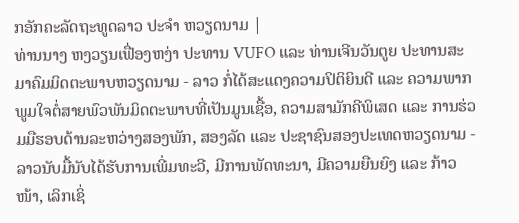ກອັກຄະລັດຖະທູດລາວ ປະຈຳ ຫວຽດນາມ |
ທ່ານນາງ ຫງວຽນເຟື່ອງຫງ່າ ປະທານ VUFO ແລະ ທ່ານເຈີນວັນຕູຍ ປະທານສະມາຄົມມິດຕະພາບຫວຽດນາມ - ລາວ ກໍ່ໄດ້ສະແດງຄວາມປິຕິຍິນດີ ແລະ ຄວາມພາກພູມໃຈຕໍ່ສາຍພົວພັນມິດຕະພາບທີ່ເປັນມູນເຊື້ອ, ຄວາມສາມັກຄີພິເສດ ແລະ ການຮ່ວມມືຮອບດ້ານລະຫວ່າງສອງພັກ, ສອງລັດ ແລະ ປະຊາຊົນສອງປະເທດຫວຽດນາມ - ລາວນັບມື້ນັບໄດ້ຮັບການເພີ່ມທະວີ, ມີການພັດທະນາ, ມີຄວາມຍືນຍົງ ແລະ ກ້າວໜ້າ, ເລິກເຊິ່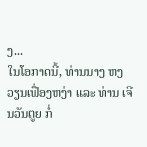ງ...
ໃນໂອກາດນີ້, ທ່ານນາງ ຫງວຽນເຟື່ອງຫງ່າ ແລະ ທ່ານ ເຈີນວັນຕູຍ ກໍ່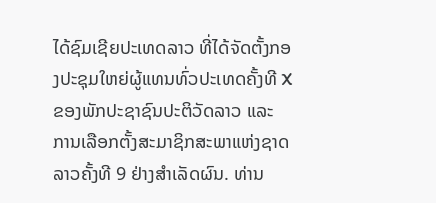ໄດ້ຊົມເຊີຍປະເທດລາວ ທີ່ໄດ້ຈັດຕັ້ງກອງປະຊຸມໃຫຍ່ຜູ້ແທນທົ່ວປະເທດຄັ້ງທີ X ຂອງພັກປະຊາຊົນປະຕິວັດລາວ ແລະ ການເລືອກຕັ້ງສະມາຊິກສະພາແຫ່ງຊາດລາວຄັ້ງທີ 9 ຢ່າງສຳເລັດຜົນ. ທ່ານ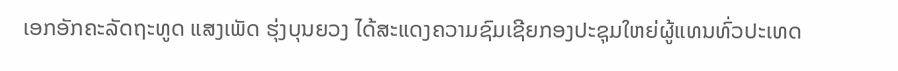ເອກອັກຄະລັດຖະທູດ ແສງເພັດ ຮຸ່ງບຸນຍວງ ໄດ້ສະແດງຄວາມຊົມເຊີຍກອງປະຊຸມໃຫຍ່ຜູ້ແທນທົ່ວປະເທດ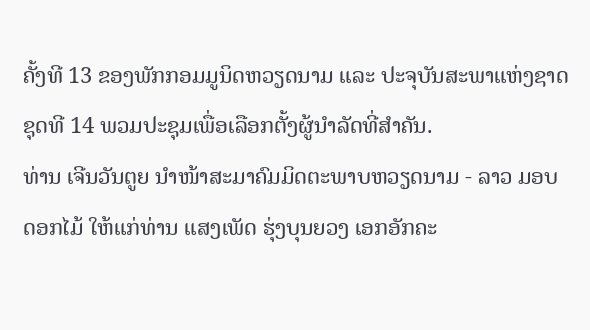ຄັ້ງທີ 13 ຂອງພັກກອມມູນິດຫວຽດນາມ ແລະ ປະຈຸບັນສະພາແຫ່ງຊາດຊຸດທີ 14 ພວມປະຊຸມເພື່ອເລືອກຕັ້ງຜູ້ນຳລັດທີ່ສຳຄັນ.
ທ່ານ ເຈີນວັນຕູຍ ນຳໜ້າສະມາຄົມມິດຕະພາບຫວຽດນາມ - ລາວ ມອບດອກໄມ້ ໃຫ້ແກ່ທ່ານ ແສງເພັດ ຮຸ່ງບຸນຍວງ ເອກອັກຄະ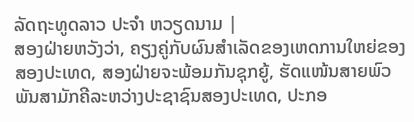ລັດຖະທູດລາວ ປະຈຳ ຫວຽດນາມ |
ສອງຝ່າຍຫວັງວ່າ, ຄຽງຄູ່ກັບຜົນສຳເລັດຂອງເຫດການໃຫຍ່ຂອງສອງປະເທດ, ສອງຝ່າຍຈະພ້ອມກັນຊຸກຍູ້, ຮັດແໜ້ນສາຍພົວພັນສາມັກຄີລະຫວ່າງປະຊາຊົນສອງປະເທດ, ປະກອ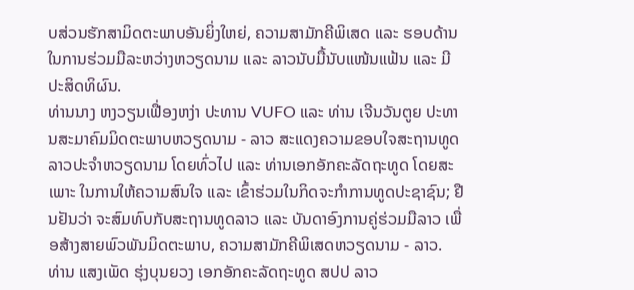ບສ່ວນຮັກສາມິດຕະພາບອັນຍິ່ງໃຫຍ່, ຄວາມສາມັກຄີພິເສດ ແລະ ຮອບດ້ານ ໃນການຮ່ວມມືລະຫວ່າງຫວຽດນາມ ແລະ ລາວນັບມື້ນັບແໜ້ນແຟ້ນ ແລະ ມີປະສິດທິຜົນ.
ທ່ານນາງ ຫງວຽນເຟື່ອງຫງ່າ ປະທານ VUFO ແລະ ທ່ານ ເຈີນວັນຕູຍ ປະທານສະມາຄົມມິດຕະພາບຫວຽດນາມ - ລາວ ສະແດງຄວາມຂອບໃຈສະຖານທູດລາວປະຈຳຫວຽດນາມ ໂດຍທົ່ວໄປ ແລະ ທ່ານເອກອັກຄະລັດຖະທູດ ໂດຍສະເພາະ ໃນການໃຫ້ຄວາມສົນໃຈ ແລະ ເຂົ້າຮ່ວມໃນກິດຈະກຳການທູດປະຊາຊົນ; ຢືນຢັນວ່າ ຈະສົມທົບກັບສະຖານທູດລາວ ແລະ ບັນດາອົງການຄູ່ຮ່ວມມືລາວ ເພື່ອສ້າງສາຍພົວພັນມິດຕະພາບ, ຄວາມສາມັກຄີພິເສດຫວຽດນາມ - ລາວ.
ທ່ານ ແສງເພັດ ຮຸ່ງບຸນຍວງ ເອກອັກຄະລັດຖະທູດ ສປປ ລາວ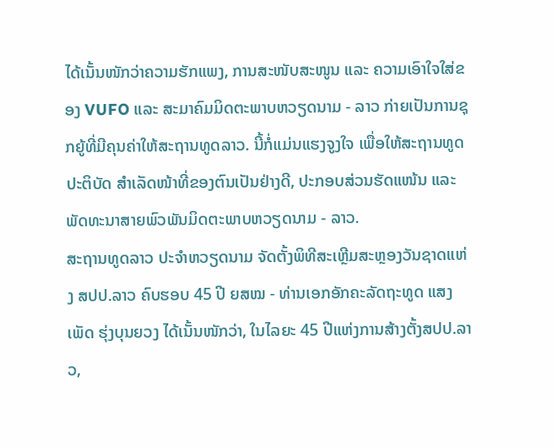ໄດ້ເນັ້ນໜັກວ່າຄວາມຮັກແພງ, ການສະໜັບສະໜູນ ແລະ ຄວາມເອົາໃຈໃສ່ຂອງ VUFO ແລະ ສະມາຄົມມິດຕະພາບຫວຽດນາມ - ລາວ ກ່າຍເປັນການຊຸກຍູ້ທີ່ມີຄຸນຄ່າໃຫ້ສະຖານທູດລາວ. ນີ້ກໍ່ແມ່ນແຮງຈູງໃຈ ເພື່ອໃຫ້ສະຖານທູດປະຕິບັດ ສຳເລັດໜ້າທີ່ຂອງຕົນເປັນຢ່າງດີ, ປະກອບສ່ວນຮັດແໜ້ນ ແລະ ພັດທະນາສາຍພົວພັນມິດຕະພາບຫວຽດນາມ - ລາວ.
ສະຖານທູດລາວ ປະຈຳຫວຽດນາມ ຈັດຕັ້ງພິທີສະເຫຼີມສະຫຼອງວັນຊາດແຫ່ງ ສປປ.ລາວ ຄົບຮອບ 45 ປີ ຍສໝ - ທ່ານເອກອັກຄະລັດຖະທູດ ແສງເພັດ ຮຸ່ງບຸນຍວງ ໄດ້ເນັ້ນໜັກວ່າ, ໃນໄລຍະ 45 ປີແຫ່ງການສ້າງຕັ້ງສປປ.ລາວ,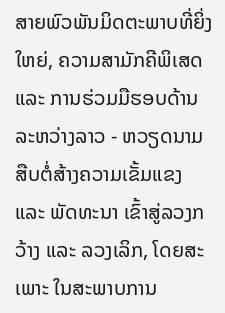ສາຍພົວພັນມິດຕະພາບທີ່ຍິ່ງໃຫຍ່, ຄວາມສາມັກຄີພິເສດ ແລະ ການຮ່ວມມືຮອບດ້ານລະຫວ່າງລາວ - ຫວຽດນາມ ສືບຕໍ່ສ້າງຄວາມເຂັ້ມແຂງ ແລະ ພັດທະນາ ເຂົ້າສູ່ລວງກວ້າງ ແລະ ລວງເລິກ, ໂດຍສະເພາະ ໃນສະພາບການ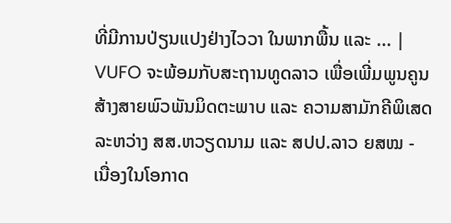ທີ່ມີການປ່ຽນແປງຢ່າງໄວວາ ໃນພາກພື້ນ ແລະ ... |
VUFO ຈະພ້ອມກັບສະຖານທູດລາວ ເພື່ອເພີ່ມພູນຄູນສ້າງສາຍພົວພັນມິດຕະພາບ ແລະ ຄວາມສາມັກຄີພິເສດ ລະຫວ່າງ ສສ.ຫວຽດນາມ ແລະ ສປປ.ລາວ ຍສໝ - ເນື່ອງໃນໂອກາດ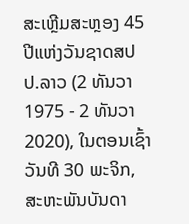ສະເຫຼີມສະຫຼອງ 45 ປີແຫ່ງວັນຊາດສປປ.ລາວ (2 ທັນວາ 1975 - 2 ທັນວາ 2020), ໃນຕອນເຊົ້າວັນທີ 30 ພະຈິກ, ສະຫະພັນບັນດາ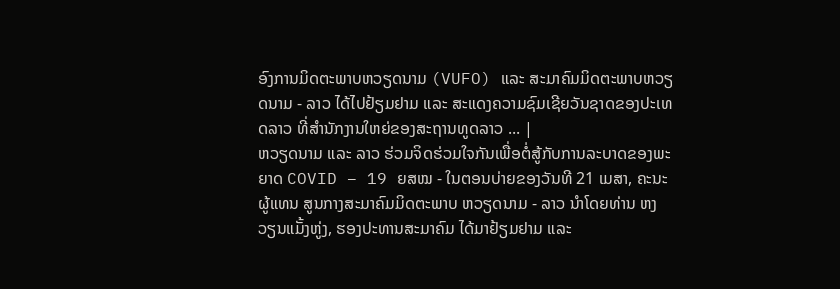ອົງການມິດຕະພາບຫວຽດນາມ (VUFO) ແລະ ສະມາຄົມມິດຕະພາບຫວຽດນາມ - ລາວ ໄດ້ໄປຢ້ຽມຢາມ ແລະ ສະແດງຄວາມຊົມເຊີຍວັນຊາດຂອງປະເທດລາວ ທີ່ສຳນັກງານໃຫຍ່ຂອງສະຖານທູດລາວ ... |
ຫວຽດນາມ ແລະ ລາວ ຮ່ວມຈິດຮ່ວມໃຈກັນເພື່ອຕໍ່ສູ້ກັບການລະບາດຂອງພະຍາດ COVID – 19 ຍສໝ - ໃນຕອນບ່າຍຂອງວັນທີ 21 ເມສາ, ຄະນະຜູ້ແທນ ສູນກາງສະມາຄົມມິດຕະພາບ ຫວຽດນາມ - ລາວ ນໍາໂດຍທ່ານ ຫງວຽນແມັ້ງຫູ່ງ, ຮອງປະທານສະມາຄົມ ໄດ້ມາຢ້ຽມຢາມ ແລະ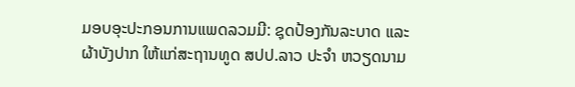ມອບອຸະປະກອນການແພດລວມມີ: ຊຸດປ້ອງກັນລະບາດ ແລະ ຜ້າບັງປາກ ໃຫ້ແກ່ສະຖານທູດ ສປປ.ລາວ ປະຈໍາ ຫວຽດນາມ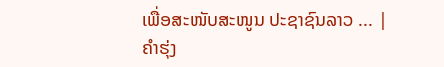ເພື່ອສະໜັບສະໜູນ ປະຊາຊົນລາວ ... |
ຄຳຮຸ່ງ